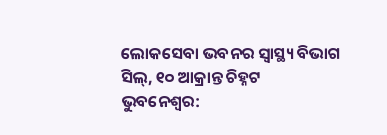ଲୋକସେବା ଭବନର ସ୍ୱାସ୍ଥ୍ୟ ବିଭାଗ ସିଲ୍, ୧୦ ଆକ୍ରାନ୍ତ ଚିହ୍ନଟ
ଭୁବନେଶ୍ୱର: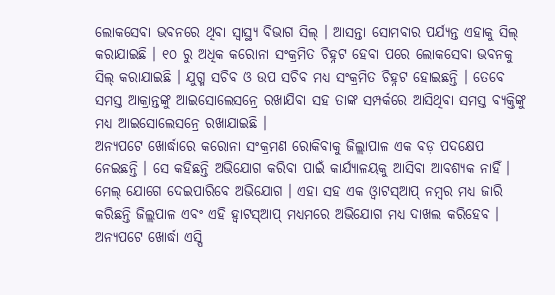ଲୋକସେବା ଭବନରେ ଥିବା ସ୍ୱାସ୍ଥ୍ୟ ବିଭାଗ ସିଲ୍ । ଆସନ୍ତା ସୋମବାର ପର୍ଯ୍ୟନ୍ତ ଏହାକୁ ସିଲ୍ କରାଯାଇଛି । ୧୦ ରୁ ଅଧିକ କରୋନା ସଂକ୍ରମିତ ଚିହ୍ନଟ ହେବା ପରେ ଲୋକସେବା ଭବନକୁ ସିଲ୍ କରାଯାଇଛି । ଯୁଗ୍ମ ସଚିବ ଓ ଉପ ସଚିବ ମଧ୍ୟ ସଂକ୍ରମିତ ଚିହ୍ନଟ ହୋଇଛନ୍ତି । ତେବେ ସମସ୍ତ ଆକ୍ରାନ୍ତଙ୍କୁ ଆଇସୋଲେସନ୍ରେ ରଖାଯିବା ସହ ତାଙ୍କ ସମ୍ପର୍କରେ ଆସିଥିବା ସମସ୍ତ ବ୍ୟକ୍ତିଙ୍କୁ ମଧ୍ୟ ଆଇସୋଲେସନ୍ରେ ରଖାଯାଇଛି ।
ଅନ୍ୟପଟେ ଖୋର୍ଦ୍ଧାରେ କରୋନା ସଂକ୍ରମଣ ରୋକିବାକୁ ଜିଲ୍ଲାପାଳ ଏକ ବଡ଼ ପଦକ୍ଷେପ ନେଇଛନ୍ତି । ସେ କହିଛନ୍ତି ଅଭିଯୋଗ କରିବା ପାଇଁ କାର୍ଯ୍ୟାଳୟକୁ ଆସିବା ଆବଶ୍ୟକ ନାହିଁ । ମେଲ୍ ଯୋଗେ ଦେଇପାରିବେ ଅଭିଯୋଗ । ଏହା ସହ ଏକ ଓ୍ୱାଟସ୍ଆପ୍ ନମ୍ବର ମଧ୍ୟ ଜାରି କରିଛନ୍ତି ଜିଲ୍ଲପାଳ ଏବଂ ଏହି ହ୍ୱାଟସ୍ଆପ୍ ମଧ୍ୟମରେ ଅଭିଯୋଗ ମଧ୍ୟ ଦାଖଲ କରିହେବ ।
ଅନ୍ୟପଟେ ଖୋର୍ଦ୍ଧା ଏସ୍ପି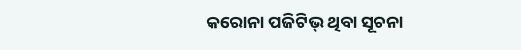କରୋନା ପଜିଟିଭ୍ ଥିବା ସୂଚନା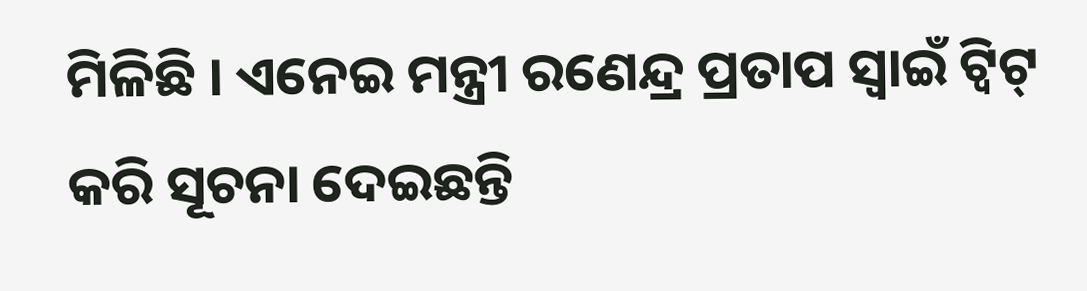ମିଳିଛି । ଏନେଇ ମନ୍ତ୍ରୀ ରଣେନ୍ଦ୍ର ପ୍ରତାପ ସ୍ୱାଇଁ ଟ୍ୱିଟ୍ କରି ସୂଚନା ଦେଇଛନ୍ତି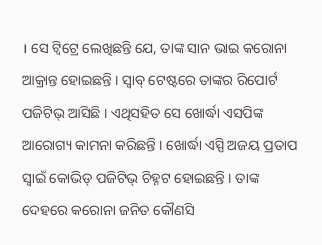। ସେ ଟ୍ୱିଟ୍ରେ ଲେଖିଛନ୍ତି ଯେ, ତାଙ୍କ ସାନ ଭାଇ କରୋନା ଆକ୍ରାନ୍ତ ହୋଇଛନ୍ତି । ସ୍ୱାବ୍ ଟେଷ୍ଟରେ ତାଙ୍କର ରିପୋର୍ଟ ପଜିଟିଭ୍ ଆସିଛି । ଏଥିସହିତ ସେ ଖୋର୍ଦ୍ଧା ଏସପିଙ୍କ ଆରୋଗ୍ୟ କାମନା କରିଛନ୍ତି । ଖୋର୍ଦ୍ଧା ଏସ୍ପି ଅଜୟ ପ୍ରତାପ ସ୍ୱାଇଁ କୋଭିଡ୍ ପଜିଟିଭ୍ ଚିହ୍ନଟ ହୋଇଛନ୍ତି । ତାଙ୍କ ଦେହରେ କରୋନା ଜନିତ କୌଣସି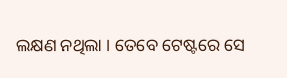ଲକ୍ଷଣ ନଥିଲା । ତେବେ ଟେଷ୍ଟରେ ସେ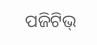ପଜିଟିଭ୍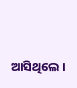ଆସିଥିଲେ ।